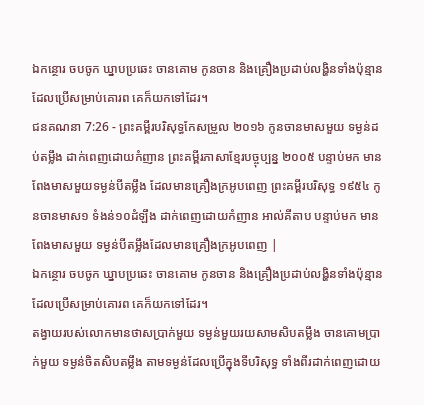ឯកន្ថោរ ចបចូក ឃ្នាបប្រឆេះ ចានគោម កូនចាន និងគ្រឿងប្រដាប់លង្ហិនទាំងប៉ុន្មានដែលប្រើសម្រាប់គោរព គេក៏យកទៅដែរ។
ជនគណនា 7:26 - ព្រះគម្ពីរបរិសុទ្ធកែសម្រួល ២០១៦ កូនចានមាសមួយ ទម្ងន់ដប់តម្លឹង ដាក់ពេញដោយកំញាន ព្រះគម្ពីរភាសាខ្មែរបច្ចុប្បន្ន ២០០៥ បន្ទាប់មក មានពែងមាសមួយទម្ងន់បីតម្លឹង ដែលមានគ្រឿងក្រអូបពេញ ព្រះគម្ពីរបរិសុទ្ធ ១៩៥៤ កូនចានមាស១ ទំងន់១០ដំឡឹង ដាក់ពេញដោយកំញាន អាល់គីតាប បន្ទាប់មក មានពែងមាសមួយ ទម្ងន់បីតម្លឹងដែលមានគ្រឿងក្រអូបពេញ |
ឯកន្ថោរ ចបចូក ឃ្នាបប្រឆេះ ចានគោម កូនចាន និងគ្រឿងប្រដាប់លង្ហិនទាំងប៉ុន្មានដែលប្រើសម្រាប់គោរព គេក៏យកទៅដែរ។
តង្វាយរបស់លោកមានថាសប្រាក់មួយ ទម្ងន់មួយរយសាមសិបតម្លឹង ចានគោមប្រាក់មួយ ទម្ងន់ចិតសិបតម្លឹង តាមទម្ងន់ដែលប្រើក្នុងទីបរិសុទ្ធ ទាំងពីរដាក់ពេញដោយ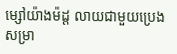ម្សៅយ៉ាងម៉ដ្ត លាយជាមួយប្រេងសម្រា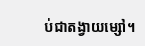ប់ជាតង្វាយម្សៅ។